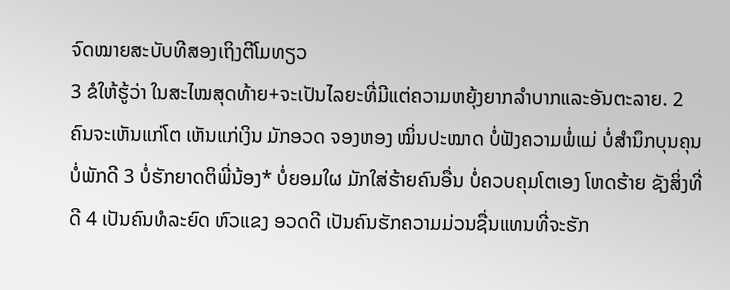ຈົດໝາຍສະບັບທີສອງເຖິງຕີໂມທຽວ
3 ຂໍໃຫ້ຮູ້ວ່າ ໃນສະໄໝສຸດທ້າຍ+ຈະເປັນໄລຍະທີ່ມີແຕ່ຄວາມຫຍຸ້ງຍາກລຳບາກແລະອັນຕະລາຍ. 2 ຄົນຈະເຫັນແກ່ໂຕ ເຫັນແກ່ເງິນ ມັກອວດ ຈອງຫອງ ໝິ່ນປະໝາດ ບໍ່ຟັງຄວາມພໍ່ແມ່ ບໍ່ສຳນຶກບຸນຄຸນ ບໍ່ພັກດີ 3 ບໍ່ຮັກຍາດຕິພີ່ນ້ອງ* ບໍ່ຍອມໃຜ ມັກໃສ່ຮ້າຍຄົນອື່ນ ບໍ່ຄວບຄຸມໂຕເອງ ໂຫດຮ້າຍ ຊັງສິ່ງທີ່ດີ 4 ເປັນຄົນທໍລະຍົດ ຫົວແຂງ ອວດດີ ເປັນຄົນຮັກຄວາມມ່ວນຊື່ນແທນທີ່ຈະຮັກ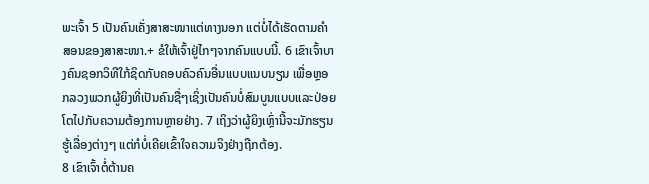ພະເຈົ້າ 5 ເປັນຄົນເຄັ່ງສາສະໜາແຕ່ທາງນອກ ແຕ່ບໍ່ໄດ້ເຮັດຕາມຄຳສອນຂອງສາສະໜາ.+ ຂໍໃຫ້ເຈົ້າຢູ່ໄກໆຈາກຄົນແບບນີ້. 6 ເຂົາເຈົ້າບາງຄົນຊອກວິທີໃກ້ຊິດກັບຄອບຄົວຄົນອື່ນແບບແນບນຽນ ເພື່ອຫຼອກລວງພວກຜູ້ຍິງທີ່ເປັນຄົນຊື່ໆເຊິ່ງເປັນຄົນບໍ່ສົມບູນແບບແລະປ່ອຍໂຕໄປກັບຄວາມຕ້ອງການຫຼາຍຢ່າງ. 7 ເຖິງວ່າຜູ້ຍິງເຫຼົ່ານີ້ຈະມັກຮຽນຮູ້ເລື່ອງຕ່າງໆ ແຕ່ກໍບໍ່ເຄີຍເຂົ້າໃຈຄວາມຈິງຢ່າງຖືກຕ້ອງ.
8 ເຂົາເຈົ້າຕໍ່ຕ້ານຄ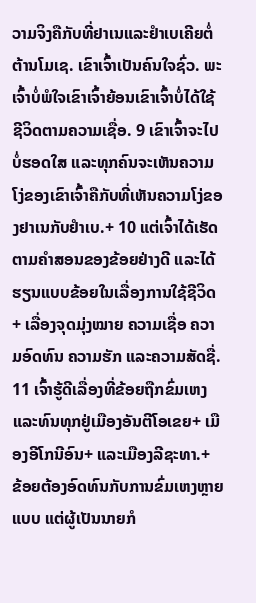ວາມຈິງຄືກັບທີ່ຢາເນແລະຢຳເບເຄີຍຕໍ່ຕ້ານໂມເຊ. ເຂົາເຈົ້າເປັນຄົນໃຈຊົ່ວ. ພະເຈົ້າບໍ່ພໍໃຈເຂົາເຈົ້າຍ້ອນເຂົາເຈົ້າບໍ່ໄດ້ໃຊ້ຊີວິດຕາມຄວາມເຊື່ອ. 9 ເຂົາເຈົ້າຈະໄປບໍ່ຮອດໃສ ແລະທຸກຄົນຈະເຫັນຄວາມໂງ່ຂອງເຂົາເຈົ້າຄືກັບທີ່ເຫັນຄວາມໂງ່ຂອງຢາເນກັບຢຳເບ.+ 10 ແຕ່ເຈົ້າໄດ້ເຮັດຕາມຄຳສອນຂອງຂ້ອຍຢ່າງດີ ແລະໄດ້ຮຽນແບບຂ້ອຍໃນເລື່ອງການໃຊ້ຊີວິດ+ ເລື່ອງຈຸດມຸ່ງໝາຍ ຄວາມເຊື່ອ ຄວາມອົດທົນ ຄວາມຮັກ ແລະຄວາມສັດຊື່. 11 ເຈົ້າຮູ້ດີເລື່ອງທີ່ຂ້ອຍຖືກຂົ່ມເຫງແລະທົນທຸກຢູ່ເມືອງອັນຕີໂອເຂຍ+ ເມືອງອີໂກນີອົນ+ ແລະເມືອງລີຊະທາ.+ ຂ້ອຍຕ້ອງອົດທົນກັບການຂົ່ມເຫງຫຼາຍແບບ ແຕ່ຜູ້ເປັນນາຍກໍ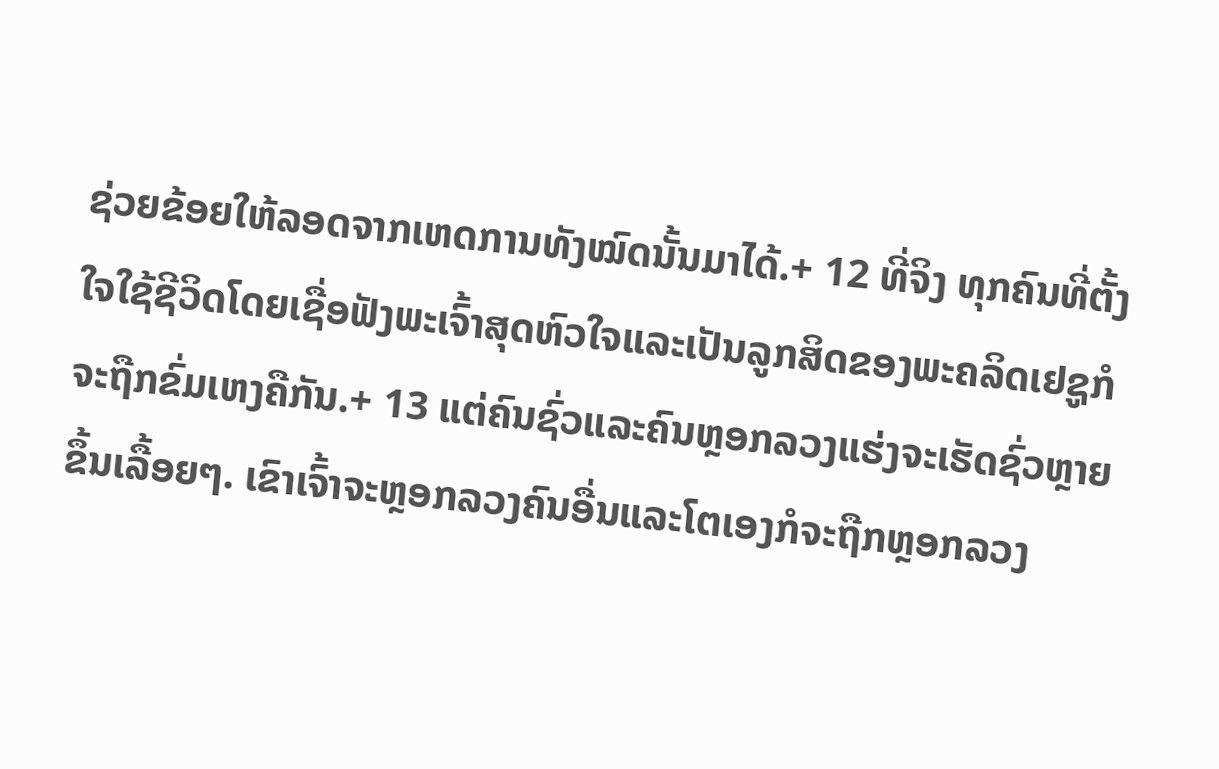ຊ່ວຍຂ້ອຍໃຫ້ລອດຈາກເຫດການທັງໝົດນັ້ນມາໄດ້.+ 12 ທີ່ຈິງ ທຸກຄົນທີ່ຕັ້ງໃຈໃຊ້ຊີວິດໂດຍເຊື່ອຟັງພະເຈົ້າສຸດຫົວໃຈແລະເປັນລູກສິດຂອງພະຄລິດເຢຊູກໍຈະຖືກຂົ່ມເຫງຄືກັນ.+ 13 ແຕ່ຄົນຊົ່ວແລະຄົນຫຼອກລວງແຮ່ງຈະເຮັດຊົ່ວຫຼາຍຂຶ້ນເລື້ອຍໆ. ເຂົາເຈົ້າຈະຫຼອກລວງຄົນອື່ນແລະໂຕເອງກໍຈະຖືກຫຼອກລວງ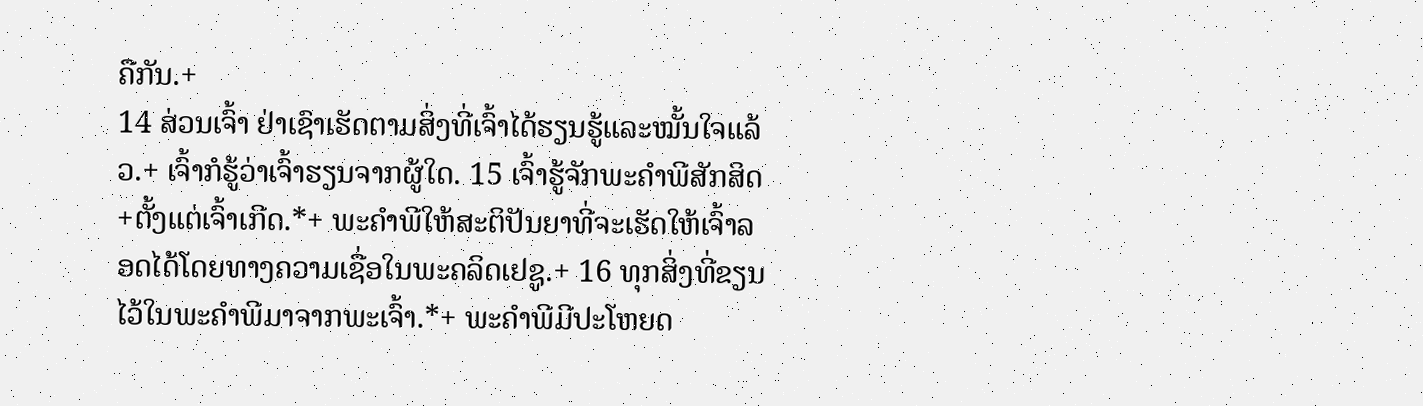ຄືກັນ.+
14 ສ່ວນເຈົ້າ ຢ່າເຊົາເຮັດຕາມສິ່ງທີ່ເຈົ້າໄດ້ຮຽນຮູ້ແລະໝັ້ນໃຈແລ້ວ.+ ເຈົ້າກໍຮູ້ວ່າເຈົ້າຮຽນຈາກຜູ້ໃດ. 15 ເຈົ້າຮູ້ຈັກພະຄຳພີສັກສິດ+ຕັ້ງແຕ່ເຈົ້າເກີດ.*+ ພະຄຳພີໃຫ້ສະຕິປັນຍາທີ່ຈະເຮັດໃຫ້ເຈົ້າລອດໄດ້ໂດຍທາງຄວາມເຊື່ອໃນພະຄລິດເຢຊູ.+ 16 ທຸກສິ່ງທີ່ຂຽນໄວ້ໃນພະຄຳພີມາຈາກພະເຈົ້າ.*+ ພະຄຳພີມີປະໂຫຍດ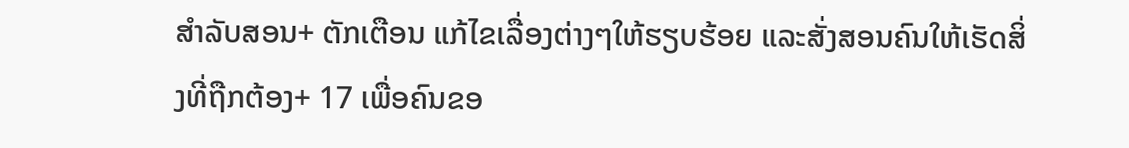ສຳລັບສອນ+ ຕັກເຕືອນ ແກ້ໄຂເລື່ອງຕ່າງໆໃຫ້ຮຽບຮ້ອຍ ແລະສັ່ງສອນຄົນໃຫ້ເຮັດສິ່ງທີ່ຖືກຕ້ອງ+ 17 ເພື່ອຄົນຂອ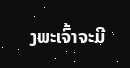ງພະເຈົ້າຈະມີ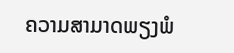ຄວາມສາມາດພຽງພໍ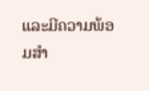ແລະມີຄວາມພ້ອມສຳ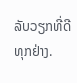ລັບວຽກທີ່ດີທຸກຢ່າງ.